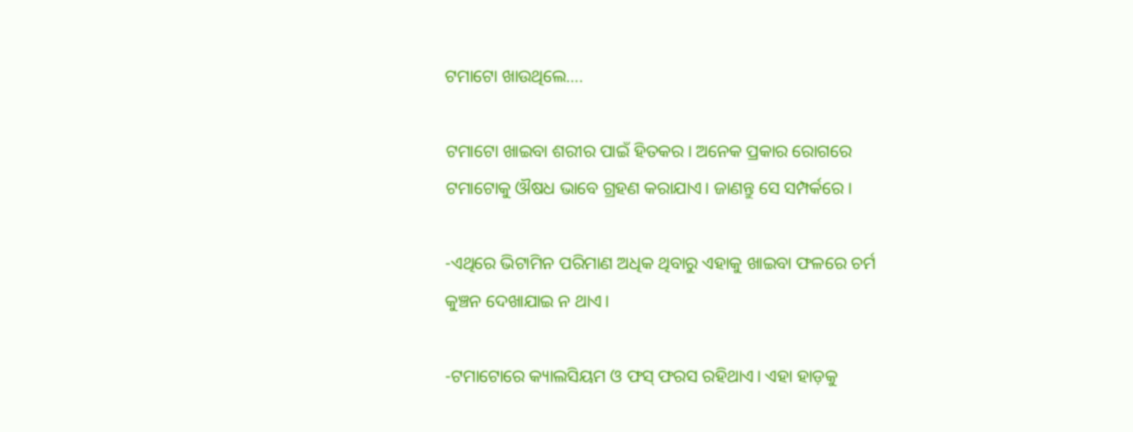ଟମାଟୋ ଖାଉଥିଲେ….

ଟମାଟୋ ଖାଇବା ଶରୀର ପାଇଁ ହିତକର। ଅନେକ ପ୍ରକାର ରୋଗରେ ଟମାଟୋକୁ ଔଷଧ ଭାବେ ଗ୍ରହଣ କରାଯାଏ। ଜାଣନ୍ତୁ ସେ ସମ୍ପର୍କରେ।

-ଏଥିରେ ଭିଟାମିନ ପରିମାଣ ଅଧିକ ଥିବାରୁ ଏହାକୁ ଖାଇବା ଫଳରେ ଚର୍ମ କୁଞ୍ଚନ ଦେଖାଯାଇ ନ ଥାଏ।

-ଟମାଟୋରେ କ୍ୟାଲସିୟମ ଓ ଫସ୍ ଫରସ ରହିଥାଏ। ଏହା ହାଡ଼କୁ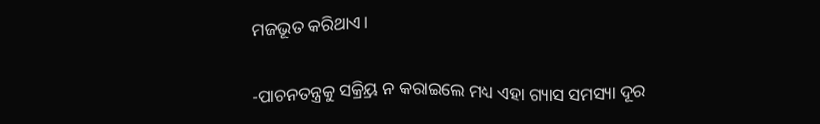ମଜଭୂତ କରିଥାଏ।

-ପାଚନତନ୍ତ୍ରକୁ ସକ୍ର୍ରିୟ ନ କରାଇଲେ ମଧ୍ୟ ଏହା ଗ୍ୟାସ ସମସ୍ୟା ଦୂର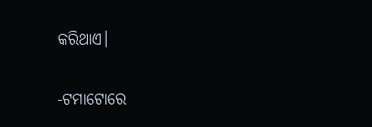କରିଥାଏ।

-ଟମାଟୋରେ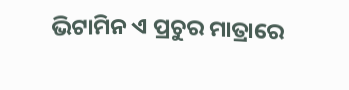ଭିଟାମିନ ଏ ପ୍ରଚୁର ମାତ୍ରାରେ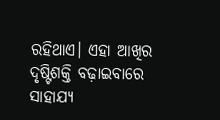ରହିଥାଏ। ଏହା ଆଖିର ଦୃଷ୍ଟିଶକ୍ତି ବଢ଼ାଇବାରେ ସାହାଯ୍ୟ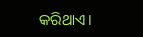କରିଥାଏ।